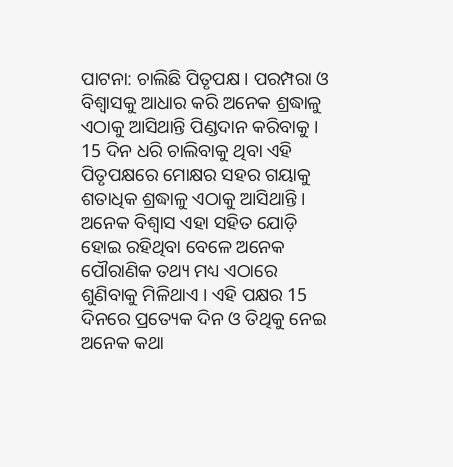ପାଟନା: ଚାଲିଛି ପିତୃପକ୍ଷ । ପରମ୍ପରା ଓ ବିଶ୍ବାସକୁ ଆଧାର କରି ଅନେକ ଶ୍ରଦ୍ଧାଳୁ ଏଠାକୁ ଆସିଥାନ୍ତି ପିଣ୍ଡଦାନ କରିବାକୁ । 15 ଦିନ ଧରି ଚାଲିବାକୁ ଥିବା ଏହି ପିତୃପକ୍ଷରେ ମୋକ୍ଷର ସହର ଗୟାକୁ ଶତାଧିକ ଶ୍ରଦ୍ଧାଳୁ ଏଠାକୁ ଆସିଥାନ୍ତି । ଅନେକ ବିଶ୍ବାସ ଏହା ସହିତ ଯୋଡ଼ି ହୋଇ ରହିଥିବା ବେଳେ ଅନେକ ପୌରାଣିକ ତଥ୍ୟ ମଧ୍ୟ ଏଠାରେ ଶୁଣିବାକୁ ମିଳିଥାଏ । ଏହି ପକ୍ଷର 15 ଦିନରେ ପ୍ରତ୍ୟେକ ଦିନ ଓ ତିଥିକୁ ନେଇ ଅନେକ କଥା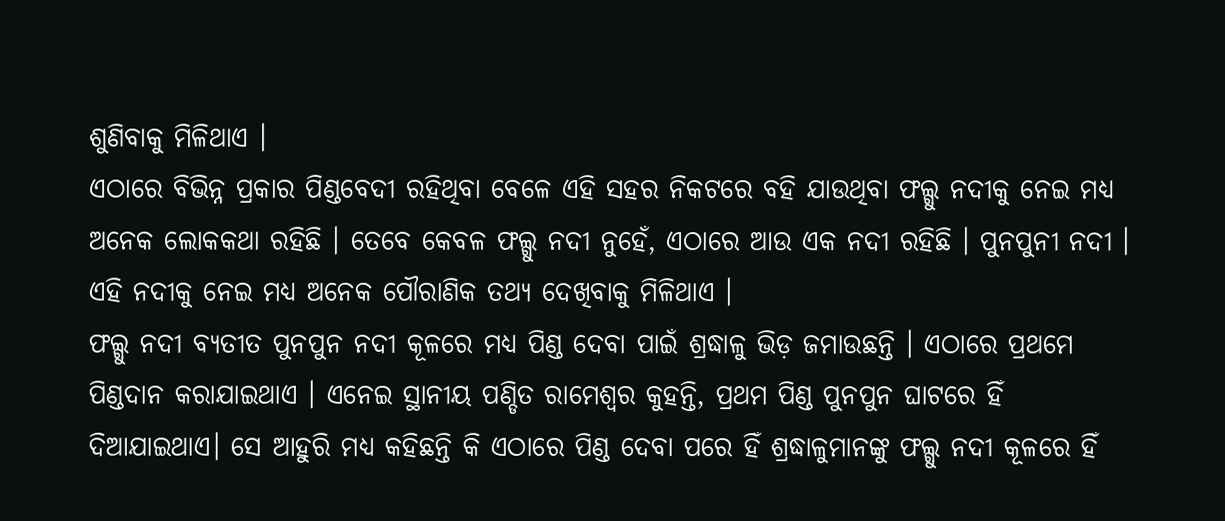ଶୁଣିବାକୁ ମିଳିଥାଏ ।
ଏଠାରେ ବିଭିନ୍ନ ପ୍ରକାର ପିଣ୍ଡବେଦୀ ରହିଥିବା ବେଳେ ଏହି ସହର ନିକଟରେ ବହି ଯାଉଥିବା ଫଲ୍ଗୁ ନଦୀକୁ ନେଇ ମଧ୍ୟ ଅନେକ ଲୋକକଥା ରହିଛି । ତେବେ କେବଳ ଫଲ୍ଗୁ ନଦୀ ନୁହେଁ, ଏଠାରେ ଆଉ ଏକ ନଦୀ ରହିଛି । ପୁନପୁନୀ ନଦୀ । ଏହି ନଦୀକୁ ନେଇ ମଧ୍ୟ ଅନେକ ପୌରାଣିକ ତଥ୍ୟ ଦେଖିବାକୁ ମିଳିଥାଏ ।
ଫଲ୍ଗୁ ନଦୀ ବ୍ୟତୀତ ପୁନପୁନ ନଦୀ କୂଳରେ ମଧ୍ୟ ପିଣ୍ଡ ଦେବା ପାଇଁ ଶ୍ରଦ୍ଧାଳୁ ଭିଡ଼ ଜମାଉଛନ୍ତି । ଏଠାରେ ପ୍ରଥମେ ପିଣ୍ଡଦାନ କରାଯାଇଥାଏ । ଏନେଇ ସ୍ଥାନୀୟ ପଣ୍ଡିତ ରାମେଶ୍ବର କୁହନ୍ତି, ପ୍ରଥମ ପିଣ୍ଡ ପୁନପୁନ ଘାଟରେ ହିଁ ଦିଆଯାଇଥାଏ। ସେ ଆହୁରି ମଧ୍ୟ କହିଛନ୍ତି କି ଏଠାରେ ପିଣ୍ଡ ଦେବା ପରେ ହିଁ ଶ୍ରଦ୍ଧାଳୁମାନଙ୍କୁ ଫଲ୍ଗୁ ନଦୀ କୂଳରେ ହିଁ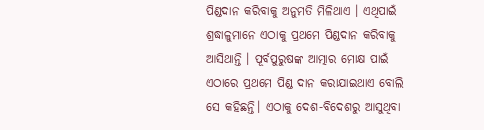ପିଣ୍ଡଦାନ କରିବାକୁ ଅନୁମତି ମିଳିଥାଏ । ଏଥିପାଇଁ ଶ୍ରଦ୍ଧାଳୁମାନେ ଏଠାକୁ ପ୍ରଥମେ ପିଣ୍ଡଦାନ କରିବାକୁ ଆସିଥାନ୍ତି । ପୂର୍ବପୁରୁଷଙ୍କ ଆତ୍ମାର ମୋକ୍ଷ ପାଇଁ ଏଠାରେ ପ୍ରଥମେ ପିଣ୍ଡ ଦାନ କରାଯାଇଥାଏ ବୋଲି ସେ କହିଛନ୍ତି। ଏଠାକୁ ଦେଶ-ବିଦେଶରୁ ଆସୁଥିବା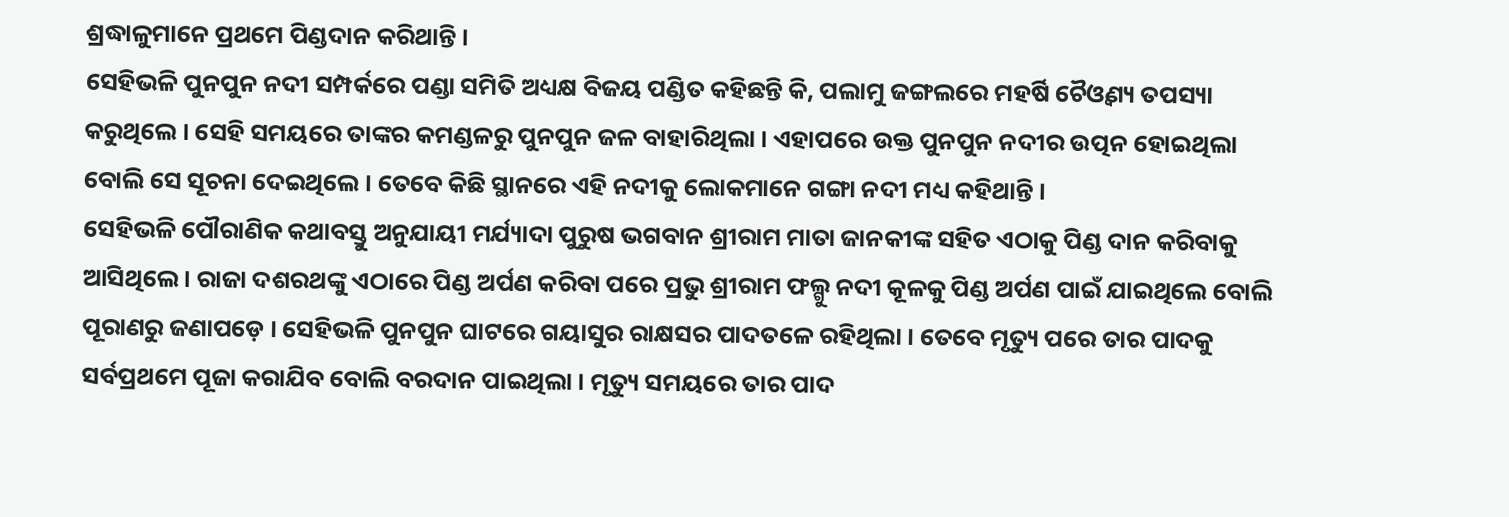ଶ୍ରଦ୍ଧାଳୁମାନେ ପ୍ରଥମେ ପିଣ୍ଡଦାନ କରିଥାନ୍ତି ।
ସେହିଭଳି ପୁନପୁନ ନଦୀ ସମ୍ପର୍କରେ ପଣ୍ଡା ସମିତି ଅଧ୍ୟକ୍ଷ ବିଜୟ ପଣ୍ଡିତ କହିଛନ୍ତି କି, ପଲାମୁ ଜଙ୍ଗଲରେ ମହର୍ଷି ଚୈଓ୍ବଣ୍ୟ ତପସ୍ୟା କରୁଥିଲେ । ସେହି ସମୟରେ ତାଙ୍କର କମଣ୍ଡଳରୁ ପୁନପୁନ ଜଳ ବାହାରିଥିଲା । ଏହାପରେ ଉକ୍ତ ପୁନପୁନ ନଦୀର ଉତ୍ପନ ହୋଇଥିଲା ବୋଲି ସେ ସୂଚନା ଦେଇଥିଲେ । ତେବେ କିଛି ସ୍ଥାନରେ ଏହି ନଦୀକୁ ଲୋକମାନେ ଗଙ୍ଗା ନଦୀ ମଧ୍ୟ କହିଥାନ୍ତି ।
ସେହିଭଳି ପୌରାଣିକ କଥାବସ୍ତୁ ଅନୁଯାୟୀ ମର୍ଯ୍ୟାଦା ପୁରୁଷ ଭଗବାନ ଶ୍ରୀରାମ ମାତା ଜାନକୀଙ୍କ ସହିତ ଏଠାକୁ ପିଣ୍ଡ ଦାନ କରିବାକୁ ଆସିଥିଲେ । ରାଜା ଦଶରଥଙ୍କୁ ଏଠାରେ ପିଣ୍ଡ ଅର୍ପଣ କରିବା ପରେ ପ୍ରଭୁ ଶ୍ରୀରାମ ଫଲ୍ଗୁ ନଦୀ କୂଳକୁ ପିଣ୍ଡ ଅର୍ପଣ ପାଇଁ ଯାଇଥିଲେ ବୋଲି ପୂରାଣରୁ ଜଣାପଡ଼େ । ସେହିଭଳି ପୁନପୁନ ଘାଟରେ ଗୟାସୁର ରାକ୍ଷସର ପାଦତଳେ ରହିଥିଲା । ତେବେ ମୃତ୍ୟୁ ପରେ ତାର ପାଦକୁ ସର୍ବପ୍ରଥମେ ପୂଜା କରାଯିବ ବୋଲି ବରଦାନ ପାଇଥିଲା । ମୃତ୍ୟୁ ସମୟରେ ତାର ପାଦ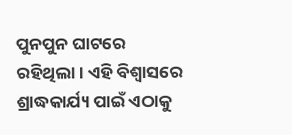ପୁନପୁନ ଘାଟରେ ରହିଥିଲା । ଏହି ବିଶ୍ବାସରେ ଶ୍ରାଦ୍ଧକାର୍ଯ୍ୟ ପାଇଁ ଏଠାକୁ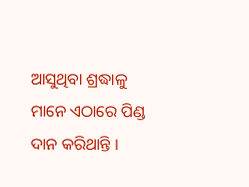ଆସୁଥିବା ଶ୍ରଦ୍ଧାଳୁ ମାନେ ଏଠାରେ ପିଣ୍ଡ ଦାନ କରିଥାନ୍ତି ।